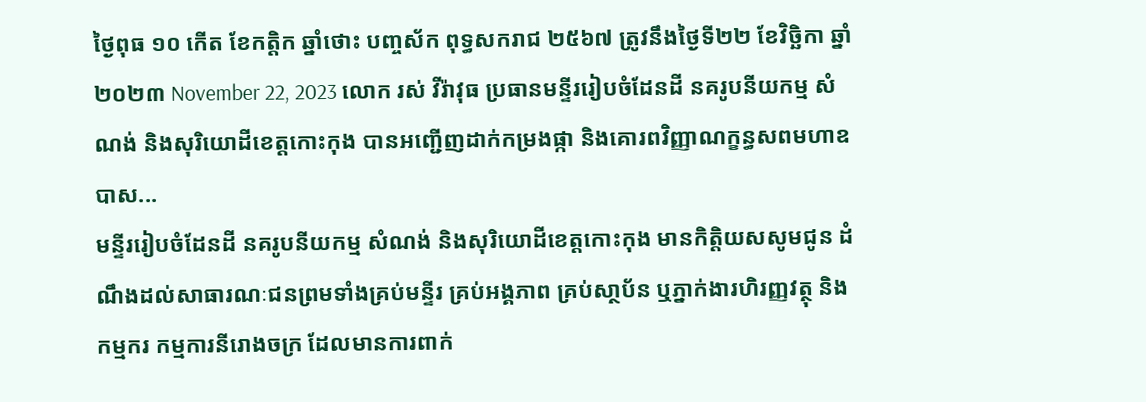ថ្ងៃពុធ ១០ កើត ខែកត្តិក ឆ្នាំថោះ បញ្ចស័ក ពុទ្ធសករាជ ២៥៦៧ ត្រូវនឹងថ្ងៃទី២២ ខែវិច្ឆិកា ឆ្នាំ២០២៣ November 22, 2023 លោក រស់ វីរ៉ាវុធ ប្រធានមន្ទីររៀបចំដែនដី នគរូបនីយកម្ម សំណង់ និងសុរិយោដីខេត្តកោះកុង បានអញ្ជើញដាក់កម្រងផ្កា និងគោរពវិញ្ញាណក្ខន្ធសពមហាឧបាស...
មន្ទីររៀបចំដែនដី នគរូបនីយកម្ម សំណង់ និងសុរិយោដីខេត្តកោះកុង មានកិត្តិយសសូមជូន ដំណឹងដល់សាធារណៈជនព្រមទាំងគ្រប់មន្ទីរ គ្រប់អង្គភាព គ្រប់សា្ថប័ន ឬភ្នាក់ងារហិរញ្ញវត្ថុ និងកម្មករ កម្មការនីរោងចក្រ ដែលមានការពាក់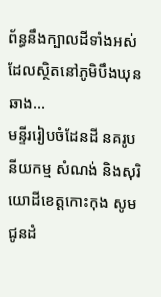ព័ន្ធនឹងក្បាលដីទាំងអស់ដែលស្ថិតនៅភូមិបឹងឃុនឆាង...
មន្ទីររៀបចំដែនដី នគរូបនីយកម្ម សំណង់ និងសុរិយោដីខេត្តកោះកុង សូមជូនដំ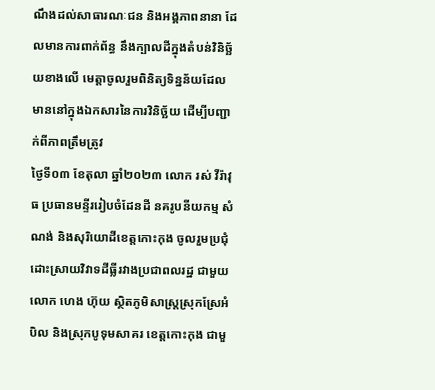ណឹងដល់សាធារណៈជន និងអង្គភាពនានា ដែលមានការពាក់ព័ន្ធ នឹងក្បាលដីក្នុងតំបន់វិនិច្ឆ័យខាងលើ មេត្តាចូលរួមពិនិត្យទិន្នន័យដែលមាននៅក្នុងឯកសារនៃការវិនិច្ឆ័យ ដើម្បីបញ្ជាក់ពីភាពត្រឹមត្រូវ
ថ្ងៃទី០៣ ខែតុលា ឆ្នាំ២០២៣ លោក រស់ វីរ៉ាវុធ ប្រធានមន្ទីររៀបចំដែនដី នគរូបនីយកម្ម សំណង់ និងសុរិយោដីខេត្តកោះកុង ចូលរួមប្រជុំដោះស្រាយវិវាទដីធ្លីរវាងប្រជាពលរដ្ឋ ជាមួយលោក ហេង ហ៊ុយ ស្ថិតភូមិសាស្រ្តស្រុកស្រែអំបិល និងស្រុកបូទុមសាគរ ខេត្តកោះកុង ជាមួ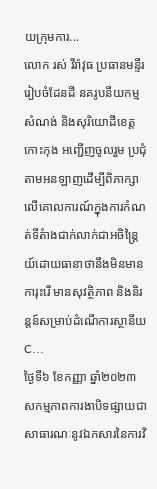យក្រុមការ...
លោក រស់ វីរ៉ាវុធ ប្រធានមន្ទីររៀបចំដែនដី នគរូបនីយកម្ម សំណង់ និងសុរិយោដីខេត្តកោះកុង អញ្ជើញចូលរួម ប្រជុំតាមអនឡាញដើម្បីពិភាក្សាលើគោលការណ៍ក្នុងការកំណត់ទីតំាងជាក់លាក់ជាអចិន្រ្តៃយ៍ដោយធានាថានឹងមិនមានការុះរើ មានសុវត្ថិភាព និងនិរន្តន៍សម្រាប់ដំណើការស្ថានីយ C...
ថ្ងៃទី៦ ខែកញ្ញា ឆ្នាំ២០២៣ សកម្មភាពការងាបិទផ្សាយជាសាធារណៈនូវឯកសារនៃការវិ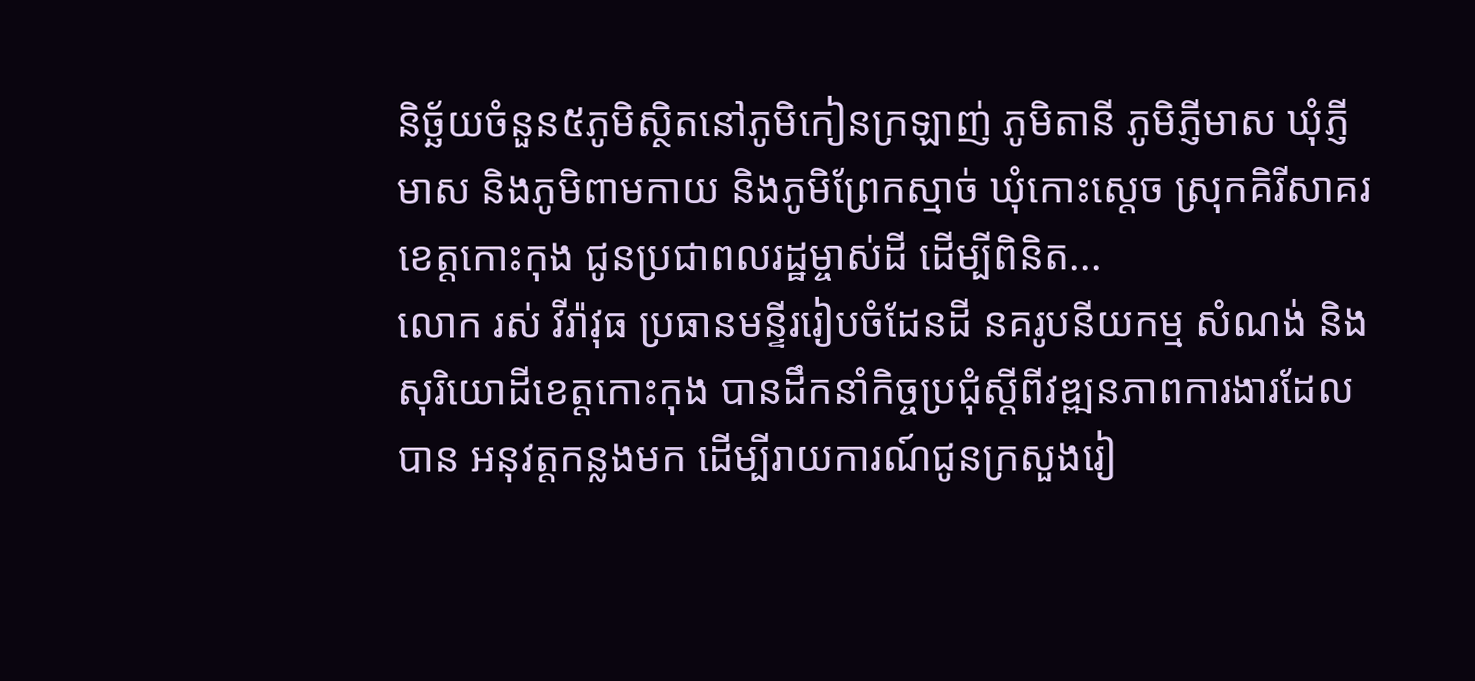និច្ឆ័យចំនួន៥ភូមិស្ថិតនៅភូមិកៀនក្រឡាញ់ ភូមិតានី ភូមិភ្ញីមាស ឃុំភ្ញីមាស និងភូមិពាមកាយ និងភូមិព្រែកស្មាច់ ឃុំកោះស្តេច ស្រុកគិរីសាគរ ខេត្តកោះកុង ជូនប្រជាពលរដ្ឋម្ចាស់ដី ដើម្បីពិនិត...
លោក រស់ វីរ៉ាវុធ ប្រធានមន្ទីររៀបចំដែនដី នគរូបនីយកម្ម សំណង់ និងសុរិយោដីខេត្តកោះកុង បានដឹកនាំកិច្ចប្រជុំស្តីពីវឌ្ឍនភាពការងារដែលបាន អនុវត្តកន្លងមក ដើម្បីរាយការណ៍ជូនក្រសួងរៀ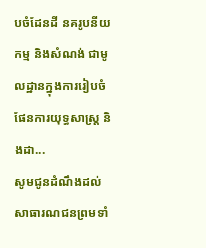បចំដែនដី នគរូបនីយកម្ម និងសំណង់ ជាមូលដ្ឋានក្នុងការរៀបចំផែនការយុទ្ធសាស្រ្ត និងដា...
សូមជូនដំណឹងដល់សាធារណជនព្រមទាំ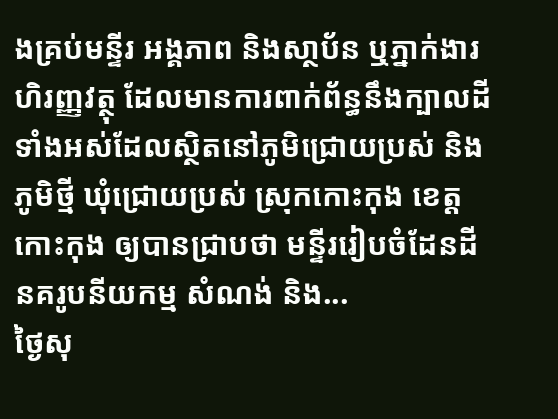ងគ្រប់មន្ទីរ អង្គភាព និងសា្ថប័ន ឬភ្នាក់ងារហិរញ្ញវត្ថុ ដែលមានការពាក់ព័ន្ធនឹងក្បាលដី ទាំងអស់ដែលស្ថិតនៅភូមិជ្រោយប្រស់ និងភូមិថ្មី ឃុំជ្រោយប្រស់ ស្រុកកោះកុង ខេត្តកោះកុង ឲ្យបានជ្រាបថា មន្ទីររៀបចំដែនដី នគរូបនីយកម្ម សំណង់ និង...
ថ្ងៃសុ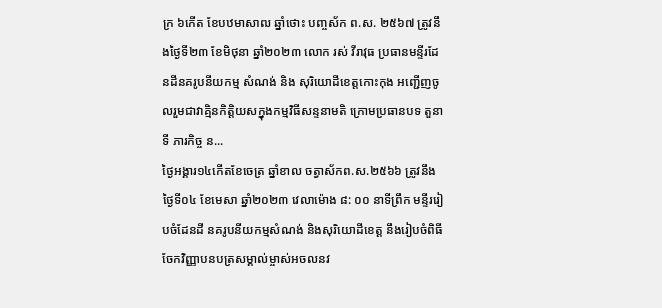ក្រ ៦កើត ខែបឋមាសាឍ ឆ្នាំថោះ បញ្ចស័ក ព.ស. ២៥៦៧ ត្រូវនឹងថ្ងៃទី២៣ ខែមិថុនា ឆ្នាំ២០២៣ លោក រស់ វីរាវុធ ប្រធានមន្ទីរដែនដីនគរូបនីយកម្ម សំណង់ និង សុរិយោដីខេត្តកោះកុង អញ្ជើញចូលរួមជាវាគ្មិនកិត្តិយសក្នុងកម្មវិធីសន្ទនាមតិ ក្រោមប្រធានបទ តួនាទី ភារកិច្ច ន...
ថ្ងៃអង្គារ១៤កើតខែចេត្រ ឆ្នាំខាល ចត្វាស័កព.ស.២៥៦៦ ត្រូវនឹងថ្ងៃទី០៤ ខែមេសា ឆ្នាំ២០២៣ វេលាម៉ោង ៨: ០០ នាទីព្រឹក មន្ទីររៀបចំដែនដី នគរូបនីយកម្មសំណង់ និងសុរិយោដីខេត្ត នឹងរៀបចំពិធីចែកវិញ្ញាបនបត្រសម្គាល់ម្ចាស់អចលនវ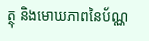ត្ថុ និងមោឃភាពនៃប័ណ្ណ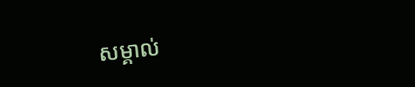សម្គាល់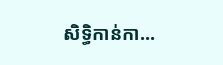សិទ្ធិកាន់កា...